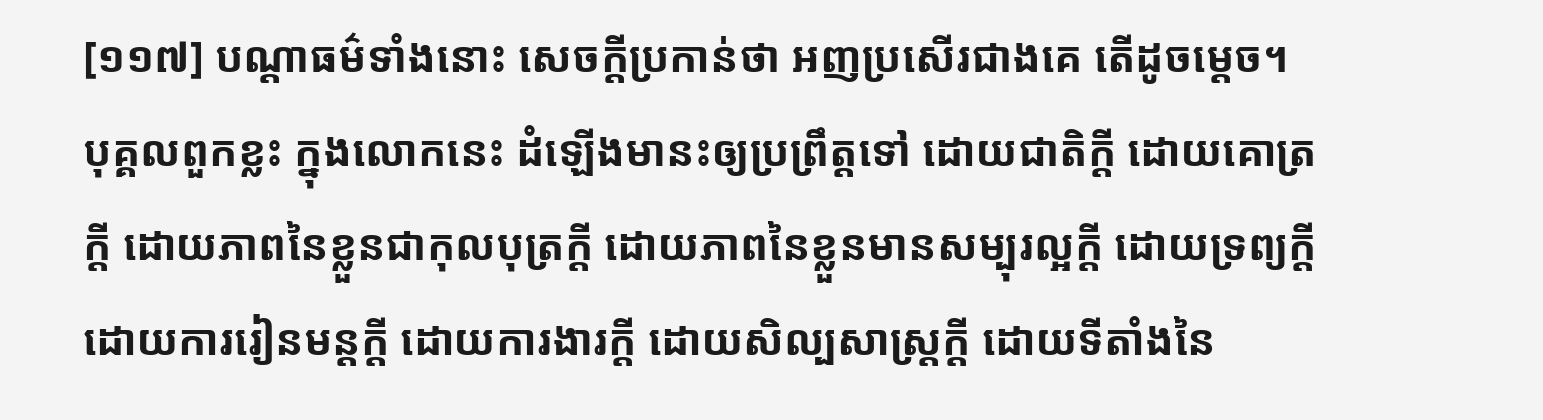[១១៧] បណ្តាធម៌ទាំងនោះ សេចក្តីប្រកាន់ថា អញប្រសើរជាងគេ តើដូចម្តេច។ បុគ្គលពួកខ្លះ ក្នុងលោកនេះ ដំឡើងមានះឲ្យប្រព្រឹត្តទៅ ដោយជាតិក្តី ដោយគោត្រក្តី ដោយភាពនៃខ្លួនជាកុលបុត្រក្តី ដោយភាពនៃខ្លួនមានសម្បុរល្អក្តី ដោយទ្រព្យក្តី ដោយការរៀនមន្តក្តី ដោយការងារក្តី ដោយសិល្បសាស្រ្តក្តី ដោយទីតាំងនៃ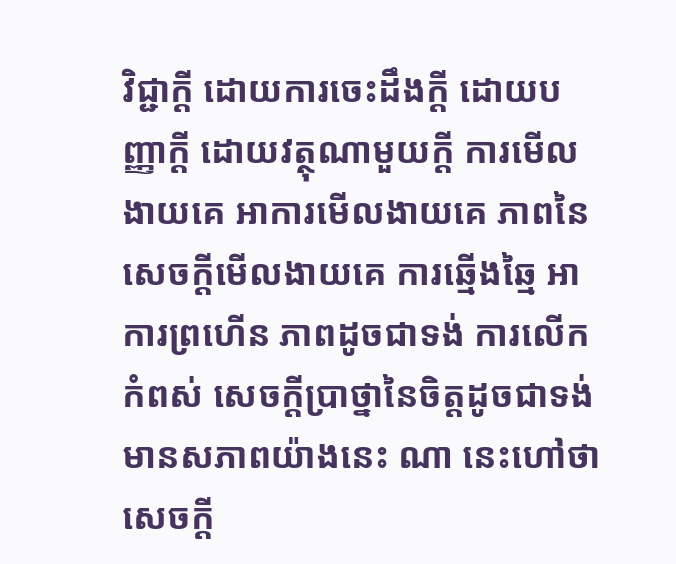វិជ្ជាក្តី ដោយការចេះដឹងក្តី ដោយបញ្ញាក្តី ដោយវត្ថុណាមួយក្តី ការមើលងាយគេ អាការមើលងាយគេ ភាពនៃសេចក្តីមើលងាយគេ ការឆ្មើងឆ្មៃ អាការព្រហើន ភាពដូចជាទង់ ការលើកកំពស់ សេចក្តីប្រាថ្នានៃចិត្តដូចជាទង់ មានសភាពយ៉ាងនេះ ណា នេះហៅថា សេចក្តី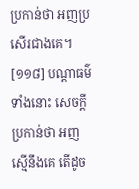ប្រកាន់ថា អញប្រសើរជាងគេ។
[១១៨] បណ្តាធម៌ទាំងនោះ សេចក្តីប្រកាន់ថា អញស្មើនឹងគេ តើដូច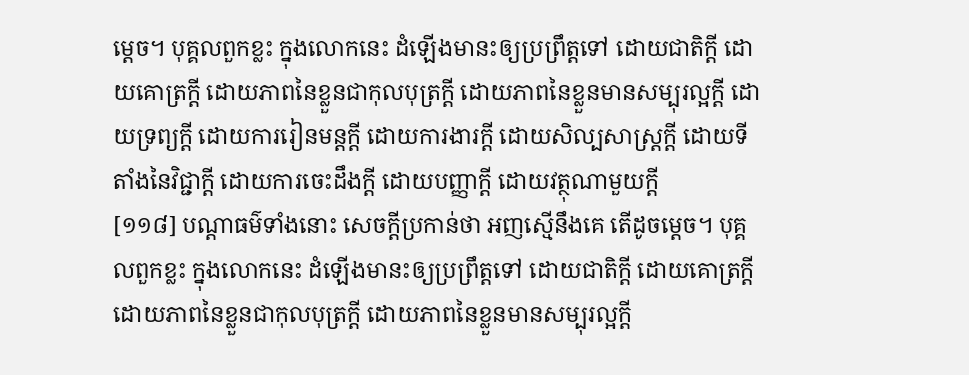ម្តេច។ បុគ្គលពួកខ្លះ ក្នុងលោកនេះ ដំឡើងមានះឲ្យប្រព្រឹត្តទៅ ដោយជាតិក្តី ដោយគោត្រក្តី ដោយភាពនៃខ្លួនជាកុលបុត្រក្តី ដោយភាពនៃខ្លួនមានសម្បុរល្អក្តី ដោយទ្រព្យក្តី ដោយការរៀនមន្តក្តី ដោយការងារក្តី ដោយសិល្បសាស្រ្តក្តី ដោយទីតាំងនៃវិជ្ជាក្តី ដោយការចេះដឹងក្តី ដោយបញ្ញាក្តី ដោយវត្ថុណាមួយក្តី
[១១៨] បណ្តាធម៌ទាំងនោះ សេចក្តីប្រកាន់ថា អញស្មើនឹងគេ តើដូចម្តេច។ បុគ្គលពួកខ្លះ ក្នុងលោកនេះ ដំឡើងមានះឲ្យប្រព្រឹត្តទៅ ដោយជាតិក្តី ដោយគោត្រក្តី ដោយភាពនៃខ្លួនជាកុលបុត្រក្តី ដោយភាពនៃខ្លួនមានសម្បុរល្អក្តី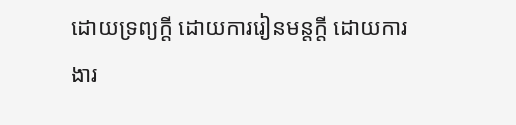ដោយទ្រព្យក្តី ដោយការរៀនមន្តក្តី ដោយការងារ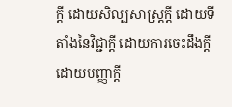ក្តី ដោយសិល្បសាស្រ្តក្តី ដោយទីតាំងនៃវិជ្ជាក្តី ដោយការចេះដឹងក្តី ដោយបញ្ញាក្តី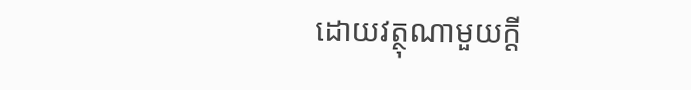ដោយវត្ថុណាមួយក្តី